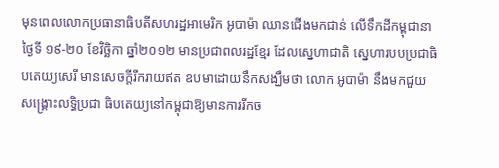មុនពេលលោកប្រធានាធិបតីសហរដ្ឋអាមេរិក អូបាម៉ា ឈានជើងមកជាន់ លើទឹកដីកម្ពុជានាថ្ងៃទី ១៩-២០ ខែវិច្ឆិកា ឆ្នាំ២០១២ មានប្រជាពលរដ្ឋខ្មែរ ដែលស្នេហាជាតិ ស្នេហារបបប្រជាធិបតេយ្យសេរី មានសេចក្តីរីករាយឥត ឧបមាដោយនឹកសង្ឃឹមថា លោក អូបាម៉ា នឹងមកជួយសង្គ្រោះលទ្ធិប្រជា ធិបតេយ្យនៅកម្ពុជាឱ្យមានការរីកច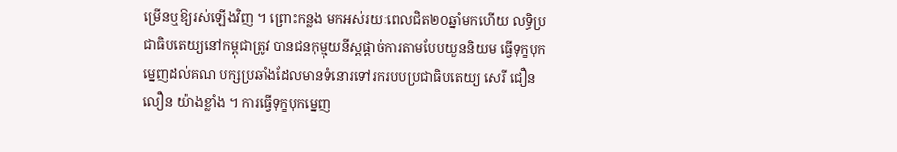ម្រើនឬឱ្យរស់ឡើងវិញ ។ ព្រោះកន្លង មកអស់រយៈពេលជិត២០ឆ្នាំមកហើយ លទ្ធិប្រជាធិបតេយ្យនៅកម្ពុជាត្រូវ បានជនកុម្មុយនីស្តផ្តាច់ការតាមបែបយួននិយម ធ្វើទុក្ខបុកម្នេញដល់គណ បក្សប្រឆាំងដែលមានទំនោរទៅរករបបប្រជាធិបតេយ្យ សេរី ជឿនលឿន យ៉ាងខ្លាំង ។ ការធ្វើទុក្ខបុកម្នេញ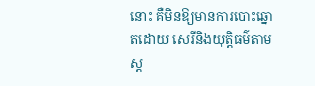នោះ គឺមិនឱ្យមានការបោះឆ្នោតដោយ សេរីនិងយុត្តិធម៌តាមស្ត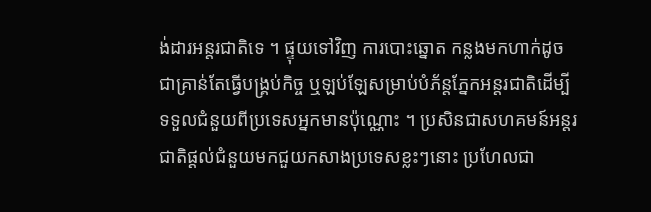ង់ដារអន្តរជាតិទេ ។ ផ្ទុយទៅវិញ ការបោះឆ្នោត កន្លងមកហាក់ដូចជាគ្រាន់តែធ្វើបង្គ្រប់កិច្ច ឬឡប់ឡែសម្រាប់បំភ័ន្តភ្នែកអន្តរជាតិដើម្បី ទទួលជំនួយពីប្រទេសអ្នកមានប៉ុណ្ណោះ ។ ប្រសិនជាសហគមន៍អន្តរជាតិផ្តល់ជំនួយមកជួយកសាងប្រទេសខ្លះៗនោះ ប្រហែលជា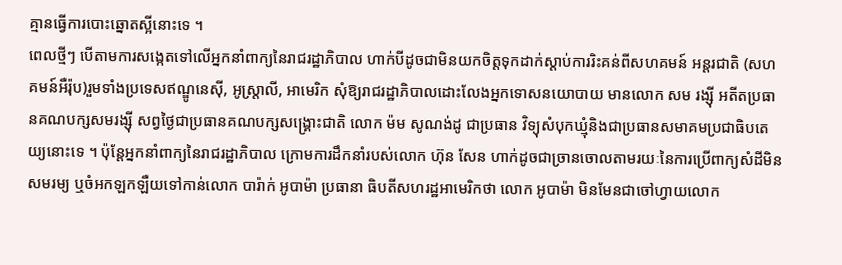គ្មានធ្វើការបោះឆ្នោតស្អីនោះទេ ។
ពេលថ្មីៗ បើតាមការសង្កេតទៅលើអ្នកនាំពាក្យនៃរាជរដ្ឋាភិបាល ហាក់បីដូចជាមិនយកចិត្តទុកដាក់ស្តាប់ការរិះគន់ពីសហគមន៍ អន្តរជាតិ (សហគមន៍អឺរ៉ុប)រួមទាំងប្រទេសឥណ្ឌូនេស៊ី, អូស្ត្រាលី, អាមេរិក សុំឱ្យរាជរដ្ឋាភិបាលដោះលែងអ្នកទោសនយោបាយ មានលោក សម រង្ស៊ី អតីតប្រធានគណបក្សសមរង្ស៊ី សព្វថ្ងៃជាប្រធានគណបក្សសង្គ្រោះជាតិ លោក ម៉ម សូណង់ដូ ជាប្រធាន វិទ្យុសំបុកឃ្មុំនិងជាប្រធានសមាគមប្រជាធិបតេយ្យនោះទេ ។ ប៉ុន្តែអ្នកនាំពាក្យនៃរាជរដ្ឋាភិបាល ក្រោមការដឹកនាំរបស់លោក ហ៊ុន សែន ហាក់ដូចជាច្រានចោលតាមរយៈនៃការប្រើពាក្យសំដីមិនសមរម្យ ឬចំអកឡកឡឺយទៅកាន់លោក បារ៉ាក់ អូបាម៉ា ប្រធានា ធិបតីសហរដ្ឋអាមេរិកថា លោក អូបាម៉ា មិនមែនជាចៅហ្វាយលោក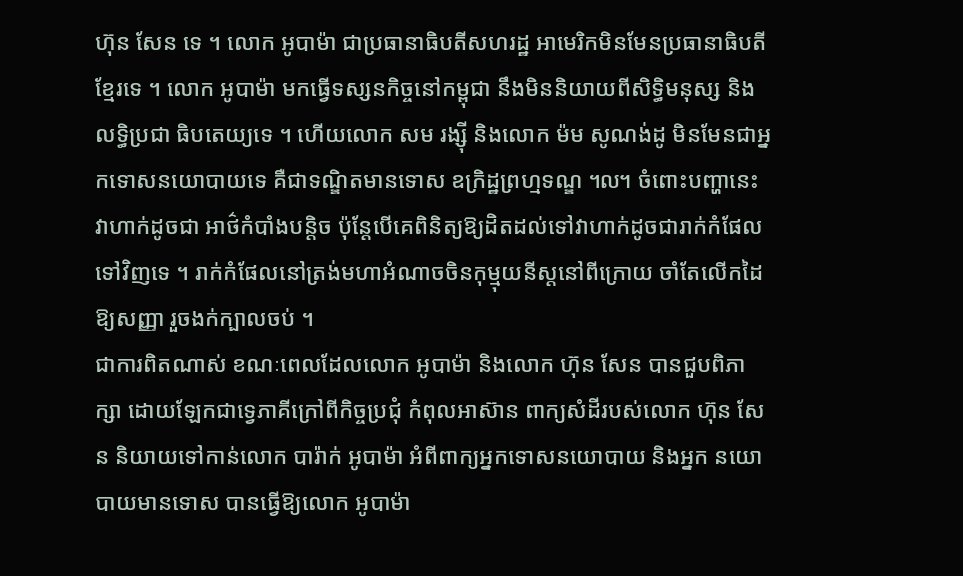ហ៊ុន សែន ទេ ។ លោក អូបាម៉ា ជាប្រធានាធិបតីសហរដ្ឋ អាមេរិកមិនមែនប្រធានាធិបតីខ្មែរទេ ។ លោក អូបាម៉ា មកធ្វើទស្សនកិច្ចនៅកម្ពុជា នឹងមិននិយាយពីសិទ្ធិមនុស្ស និងលទ្ធិប្រជា ធិបតេយ្យទេ ។ ហើយលោក សម រង្ស៊ី និងលោក ម៉ម សូណង់ដូ មិនមែនជាអ្នកទោសនយោបាយទេ គឺជាទណ្ឌិតមានទោស ឧក្រិដ្ឋព្រហ្មទណ្ឌ ៘ ចំពោះបញ្ហានេះវាហាក់ដូចជា អាថ៌កំបាំងបន្តិច ប៉ុន្តែបើគេពិនិត្យឱ្យដិតដល់ទៅវាហាក់ដូចជារាក់កំផែល ទៅវិញទេ ។ រាក់កំផែលនៅត្រង់មហាអំណាចចិនកុម្មុយនីស្តនៅពីក្រោយ ចាំតែលើកដៃឱ្យសញ្ញា រួចងក់ក្បាលចប់ ។
ជាការពិតណាស់ ខណៈពេលដែលលោក អូបាម៉ា និងលោក ហ៊ុន សែន បានជួបពិភាក្សា ដោយឡែកជាទ្វេភាគីក្រៅពីកិច្ចប្រជុំ កំពុលអាស៊ាន ពាក្យសំដីរបស់លោក ហ៊ុន សែន និយាយទៅកាន់លោក បារ៉ាក់ អូបាម៉ា អំពីពាក្យអ្នកទោសនយោបាយ និងអ្នក នយោបាយមានទោស បានធ្វើឱ្យលោក អូបាម៉ា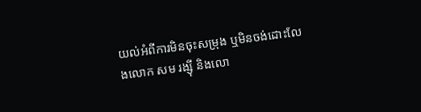យល់អំពីការមិនចុះសម្រុង ឬមិនចង់ដោះលែងលោក សម រង្ស៊ី និងលោ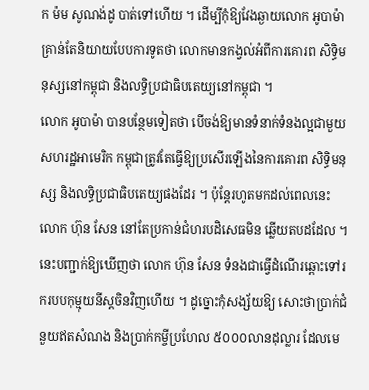ក ម៉ម សូណង់ដូ បាត់ទៅហើយ ។ ដើម្បីកុំឱ្យវែងឆ្ងាយលោក អូបាម៉ា គ្រាន់តែនិយាយបែបការទូតថា លោកមានកង្វល់អំពីការគោរព សិទ្ធិមនុស្សនៅកម្ពុជា និងលទ្ធិប្រជាធិបតេយ្យនៅកម្ពុជា ។
លោក អូបាម៉ា បានបន្ថែមទៀតថា បើចង់ឱ្យមានទំនាក់ទំនងល្អជាមួយសហរដ្ឋអាមេរិក កម្ពុជាត្រូវតែធ្វើឱ្យប្រសើរឡើងនៃការគោរព សិទ្ធិមនុស្ស និងលទ្ធិប្រជាធិបតេយ្យផងដែរ ។ ប៉ុន្តែរហូតមកដល់ពេលនេះ លោក ហ៊ុន សែន នៅតែប្រកាន់ជំហរបដិសេធមិន ឆ្លើយតបដដែល ។
នេះបញ្ជាក់ឱ្យឃើញថា លោក ហ៊ុន សែន ទំនងជាធ្វើដំណើរឆ្ពោះទៅរករបបកុម្មុយនីស្តចិនវិញហើយ ។ ដូច្នោះកុំសង្ស័យឱ្យ សោះថាប្រាក់ជំនួយឥតសំណង និងប្រាក់កម្ចីប្រហែល ៥០០០លានដុល្លារ ដែលមេ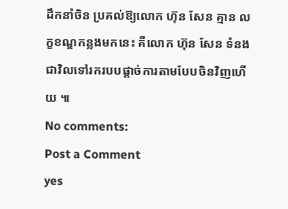ដឹកនាំចិន ប្រគល់ឱ្យលោក ហ៊ុន សែន គ្មាន លក្ខខណ្ឌកន្លងមកនេះ គឺលោក ហ៊ុន សែន ទំនងជាវិលទៅរករបបផ្តាច់ការតាមបែបចិនវិញហើយ ៕
No comments:
Post a Comment
yes